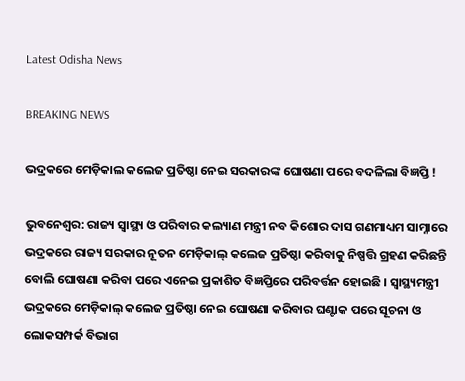Latest Odisha News

BREAKING NEWS

ଭଦ୍ରକରେ ମେଡ଼ିକାଲ କଲେଜ ପ୍ରତିଷ୍ଠା ନେଇ ସରକାରଙ୍କ ଘୋଷଣା ପରେ ବଦଳିଲା ବିଜ୍ଞପ୍ତି !

ଭୁବନେଶ୍ୱର: ରାଜ୍ୟ ସ୍ୱାସ୍ଥ୍ୟ ଓ ପରିବାର କଲ୍ୟାଣ ମନ୍ତ୍ରୀ ନବ କିଶୋର ଦାସ ଗଣମାଧ୍ୟମ ସାମ୍ନାରେ ଭଦ୍ରକରେ ରାଜ୍ୟ ସରକାର ନୂତନ ମେଡ଼ିକାଲ୍ କଲେଜ ପ୍ରତିଷ୍ଠା କରିବାକୁ ନିଷ୍ପତ୍ତି ଗ୍ରହଣ କରିଛନ୍ତି ବୋଲି ଘୋଷଣା କରିବା ପରେ ଏନେଇ ପ୍ରକାଶିତ ବିଜ୍ଞପ୍ତିରେ ପରିବର୍ତ୍ତନ ହୋଇଛି । ସ୍ୱାସ୍ଥ୍ୟମନ୍ତ୍ରୀ ଭଦ୍ରକରେ ମେଡ଼ିକାଲ୍ କଲେଜ ପ୍ରତିଷ୍ଠା ନେଇ ଘୋଷଣା କରିବାର ଘଣ୍ଟାକ ପରେ ସୂଚନା ଓ ଲୋକସମ୍ପର୍କ ବିଭାଗ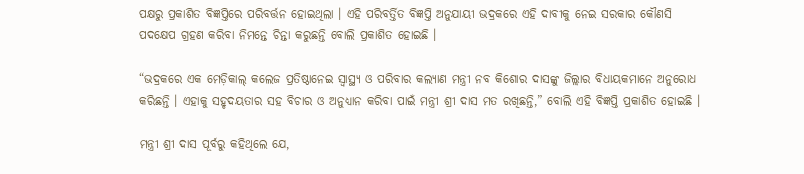ପକ୍ଷରୁ ପ୍ରକାଶିତ ବିଜ୍ଞପ୍ତିରେ ପରିବର୍ତ୍ତନ ହୋଇଥିଲା । ଏହି ପରିବର୍ତ୍ତିତ ବିଜ୍ଞପ୍ତି ଅନୁଯାୟୀ ଭଦ୍ରକରେ ଏହି ଦାବୀକୁ ନେଇ ସରକାର କୌଣସି ପଦକ୍ଷେପ ଗ୍ରହଣ କରିବା ନିମନ୍ତେ ଚିନ୍ତା କରୁଛନ୍ତି ବୋଲି ପ୍ରକାଶିତ ହୋଇଛି ।

“ଭଦ୍ରକରେ ଏକ ମେଡ଼ିକାଲ୍ କଲେଜ ପ୍ରତିଷ୍ଠାନେଇ ସ୍ୱାସ୍ଥ୍ୟ ଓ ପରିବାର କଲ୍ୟାଣ ମନ୍ତ୍ରୀ ନବ କିଶୋର ଦାସଙ୍କୁ ଜିଲ୍ଲାର ବିଧାୟକମାନେ ଅନୁରୋଧ କରିଛନ୍ତି । ଏହାକୁ ସହୃଦୟତାର ସହ ବିଚାର ଓ ଅନୁଧ୍ୟାନ କରିବା ପାଇଁ ମନ୍ତ୍ରୀ ଶ୍ରୀ ଦାସ ମତ ରଖିଛନ୍ତି,” ବୋଲି ଏହି ବିଜ୍ଞପ୍ତି ପ୍ରକାଶିତ ହୋଇଛି ।

ମନ୍ତ୍ରୀ ଶ୍ରୀ ଦାସ ପୂର୍ବରୁ କହିଥିଲେ ଯେ,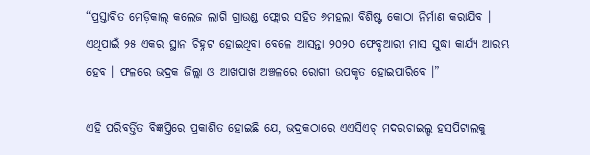“ପ୍ରସ୍ତାବିତ ମେଡ଼ିକାଲ୍ କଲେଜ ଲାଗି ଗ୍ରାଉଣ୍ଡ ଫ୍ଲୋର ସହିତ ୬ମହଲା ବିଶିଷ୍ଟ କୋଠା ନିର୍ମାଣ କରାଯିବ । ଏଥିପାଇଁ ୨୫ ଏକର ସ୍ଥାନ ଚିହ୍ନଟ ହୋଇଥିବା ବେଳେ ଆସନ୍ତା ୨୦୨୦ ଫେବୃଆରୀ ମାସ ସୁଦ୍ଧା କାର୍ଯ୍ୟ ଆରମ୍ଭ ହେବ । ଫଳରେ ଭଦ୍ରକ ଜିଲ୍ଲା ଓ ଆଖପାଖ ଅଞ୍ଚଳରେ ରୋଗୀ ଉପକୃତ ହୋଇପାରିବେ ।”

ଏହି ପରିବର୍ତ୍ତିତ ବିଜ୍ଞପ୍ତିରେ ପ୍ରକାଶିତ ହୋଇଛି ଯେ, ଭଦ୍ରକଠାରେ ଏଏସିଏଚ୍ ମଦରଚାଇଲ୍ଡ ହସପିଟାଲକୁ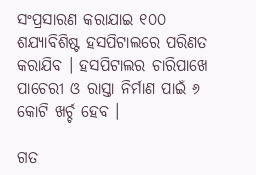ସଂପ୍ରସାରଣ କରାଯାଇ ୧୦୦ ଶଯ୍ୟାବିଶିଷ୍ଟ ହସପିଟାଲରେ ପରିଣତ କରାଯିବ । ହସପିଟାଲର ଚାରିପାଖେ ପାଚେରୀ ଓ ରାସ୍ତା ନିର୍ମାଣ ପାଇଁ ୬ କୋଟି ଖର୍ଚ୍ଚ ହେବ ।

ଗତ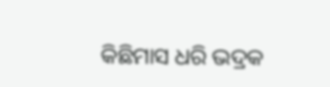କିଛିମାସ ଧରି ଭଦ୍ରକ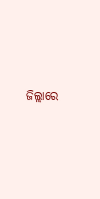ଜିଲ୍ଲାରେ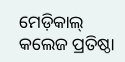ମେଡ଼ିକାଲ୍ କଲେଜ ପ୍ରତିଷ୍ଠା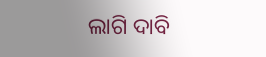ଲାଗି ଦାବି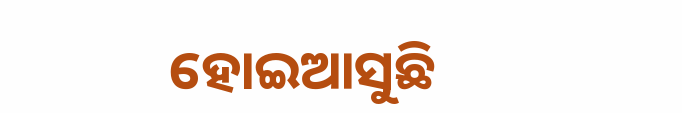ହୋଇଆସୁଛି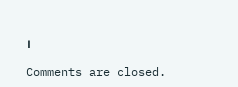।

Comments are closed.